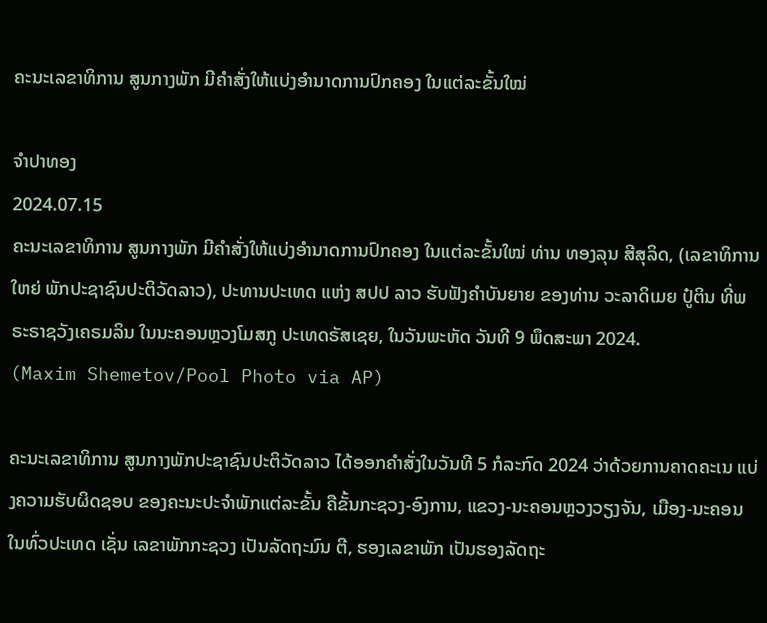ຄະນະເລຂາທິການ ສູນກາງພັກ ມີຄຳສັ່ງໃຫ້ແບ່ງອໍານາດການປົກຄອງ ໃນແຕ່ລະຂັ້ນໃໝ່

ຈຳປາທອງ
2024.07.15
ຄະນະເລຂາທິການ ສູນກາງພັກ ມີຄຳສັ່ງໃຫ້ແບ່ງອໍານາດການປົກຄອງ ໃນແຕ່ລະຂັ້ນໃໝ່ ທ່ານ ທອງລຸນ ສີສຸລິດ, (ເລຂາທິການໃຫຍ່ ພັກປະຊາຊົນປະຕິວັດລາວ), ປະທານປະເທດ ແຫ່ງ ສປປ ລາວ ຮັບຟັງຄຳບັນຍາຍ ຂອງທ່ານ ວະລາດິເມຍ ປູ໋ຕິນ ທີ່ພຣະຣາຊວັງເຄຣມລິນ ໃນນະຄອນຫຼວງໂມສກູ ປະເທດຣັສເຊຍ, ໃນວັນພະຫັດ ວັນທີ 9 ພຶດສະພາ 2024.
(Maxim Shemetov/Pool Photo via AP)

ຄະນະເລຂາທິການ ສູນກາງພັກປະຊາຊົນປະຕິວັດລາວ ໄດ້ອອກຄໍາສັ່ງໃນວັນທີ 5 ກໍລະກົດ 2024 ວ່າດ້ວຍການຄາດຄະເນ ແບ່ງຄວາມຮັບຜິດຊອບ ຂອງຄະນະປະຈໍາພັກແຕ່ລະຂັ້ນ ຄືຂັ້ນກະຊວງ-ອົງການ, ແຂວງ-ນະຄອນຫຼວງວຽງຈັນ, ເມືອງ-ນະຄອນ ໃນທົ່ວປະເທດ ເຊັ່ນ ເລຂາພັກກະຊວງ ເປັນລັດຖະມົນ ຕີ, ຮອງເລຂາພັກ ເປັນຮອງລັດຖະ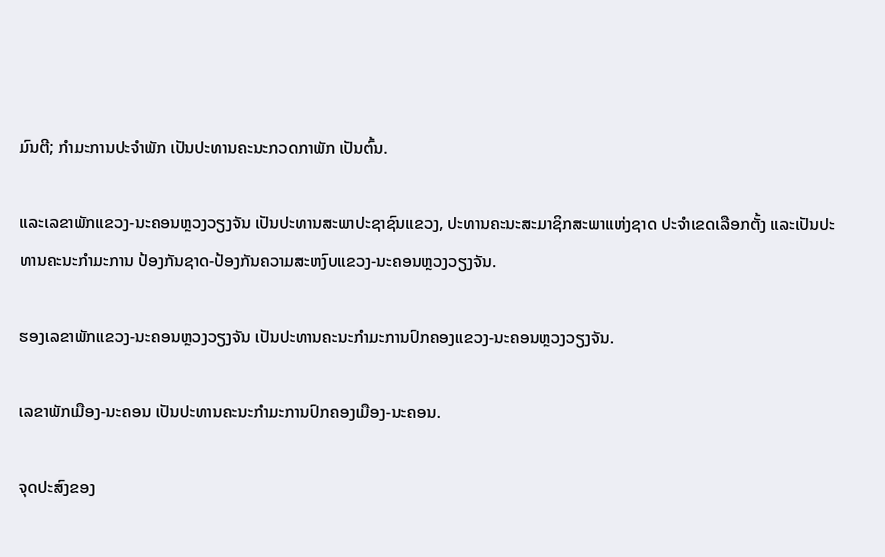ມົນຕີ; ກໍາມະການປະຈໍາພັກ ເປັນປະທານຄະນະກວດກາພັກ ເປັນຕົ້ນ.

ແລະເລຂາພັກແຂວງ-ນະຄອນຫຼວງວຽງຈັນ ເປັນປະທານສະພາປະຊາຊົນແຂວງ, ປະທານຄະນະສະມາຊິກສະພາແຫ່ງຊາດ ປະຈໍາເຂດເລືອກຕັ້ງ ແລະເປັນປະທານຄະນະກໍາມະການ ປ້ອງກັນຊາດ-ປ້ອງກັນຄວາມສະຫງົບແຂວງ-ນະຄອນຫຼວງວຽງຈັນ.

ຮອງເລຂາພັກແຂວງ-ນະຄອນຫຼວງວຽງຈັນ ເປັນປະທານຄະນະກໍາມະການປົກຄອງແຂວງ-ນະຄອນຫຼວງວຽງຈັນ.

ເລຂາພັກເມືອງ-ນະຄອນ ເປັນປະທານຄະນະກໍາມະການປົກຄອງເມືອງ-ນະຄອນ.

ຈຸດປະສົງຂອງ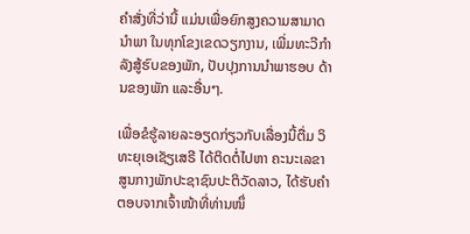ຄໍາສັ່ງທີ່ວ່ານີ້ ແມ່ນເພື່ອຍົກສູງຄວາມສາມາດ ນໍາພາ ໃນທຸກໂຂງເຂດວຽກງານ, ເພີ່ມທະວີກໍາລັງສູ້ຮົບຂອງພັກ, ປັບປຸງການນໍາພາຮອບ ດ້ານຂອງພັກ ແລະອື່ນໆ.

ເພື່ອຂໍຮູ້ລາຍລະອຽດກ່ຽວກັບເລື່ອງນີ້ຕື່ມ ວິທະຍຸເອເຊັຽເສຣີ ໄດ້ຕິດຕໍ່ໄປຫາ ຄະນະເລຂາສູນກາງພັກປະຊາຊົນປະຕິວັດລາວ, ໄດ້ຮັບຄໍາຕອບຈາກເຈົ້າໜ້າທີ່ທ່ານໜຶ່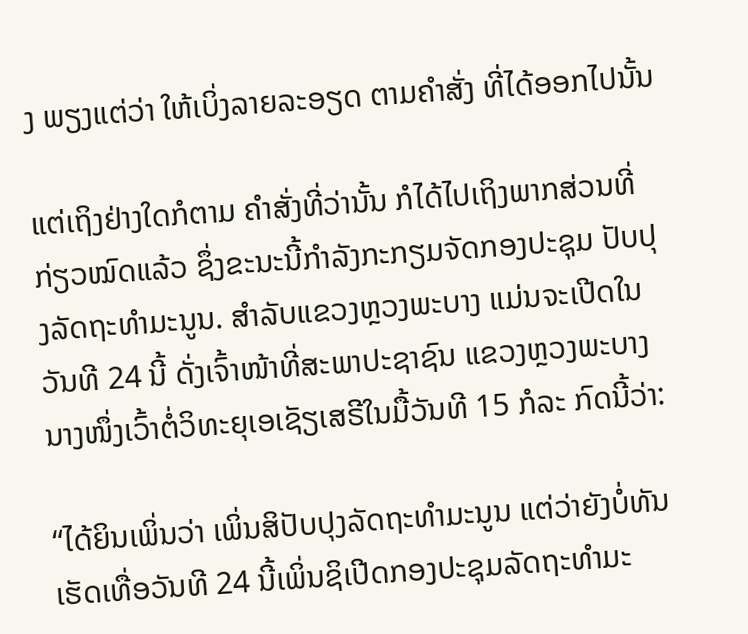ງ ພຽງແຕ່ວ່າ ໃຫ້ເບິ່ງລາຍລະອຽດ ຕາມຄໍາສັ່ງ ທີ່ໄດ້ອອກໄປນັ້ນ

ແຕ່ເຖິງຢ່າງໃດກໍຕາມ ຄໍາສັ່ງທີ່ວ່ານັ້ນ ກໍໄດ້ໄປເຖິງພາກສ່ວນທີ່ກ່ຽວໝົດແລ້ວ ຊຶ່ງຂະນະນີ້ກໍາລັງກະກຽມຈັດກອງປະຊຸມ ປັບປຸງລັດຖະທໍາມະນູນ. ສໍາລັບແຂວງຫຼວງພະບາງ ແມ່ນຈະເປີດໃນວັນທີ 24 ນີ້ ດັ່ງເຈົ້າໜ້າທີ່ສະພາປະຊາຊົນ ແຂວງຫຼວງພະບາງ ນາງໜຶ່ງເວົ້າຕໍ່ວິທະຍຸເອເຊັຽເສຣີໃນມື້ວັນທີ 15 ກໍລະ ກົດນີ້ວ່າ:

“ໄດ້ຍິນເພິ່ນວ່າ ເພິ່ນສິປັບປຸງລັດຖະທໍາມະນູນ ແຕ່ວ່າຍັງບໍ່ທັນເຮັດເທື່ອວັນທີ 24 ນີ້ເພິ່ນຊິເປີດກອງປະຊຸມລັດຖະທໍາມະ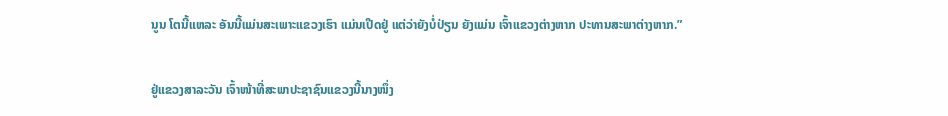ນູນ ໂຕນີ້ແຫລະ ອັນນີ້ແມ່ນສະເພາະແຂວງເຮົາ ແມ່ນເປີດຢູ່ ແຕ່ວ່າຍັງບໍ່ປ່ຽນ ຍັງແມ່ນ ເຈົ້າແຂວງຕ່າງຫາກ ປະທານສະພາຕ່າງຫາກ.”

ຢູ່ແຂວງສາລະວັນ ເຈົ້າໜ້າທີ່ສະພາປະຊາຊົນແຂວງນີ້ນາງໜຶ່ງ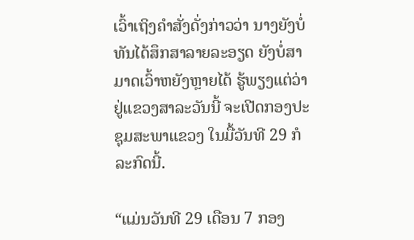ເວົ້າເຖິງຄໍາສັ່ງດັ່ງກ່າວວ່າ ນາງຍັງບໍ່ທັນໄດ້ສຶກສາລາຍລະອຽດ ຍັງບໍ່ສາມາດເວົ້າຫຍັງຫຼາຍໄດ້ ຮູ້ພຽງແຕ່ວ່າ ຢູ່ແຂວງສາລະວັນນີ້ ຈະເປີດກອງປະຊຸມສະພາແຂວງ ໃນມື້ວັນທີ 29 ກໍລະກົດນີ້.

“ແມ່ນວັນທີ 29 ເດືອນ 7 ກອງ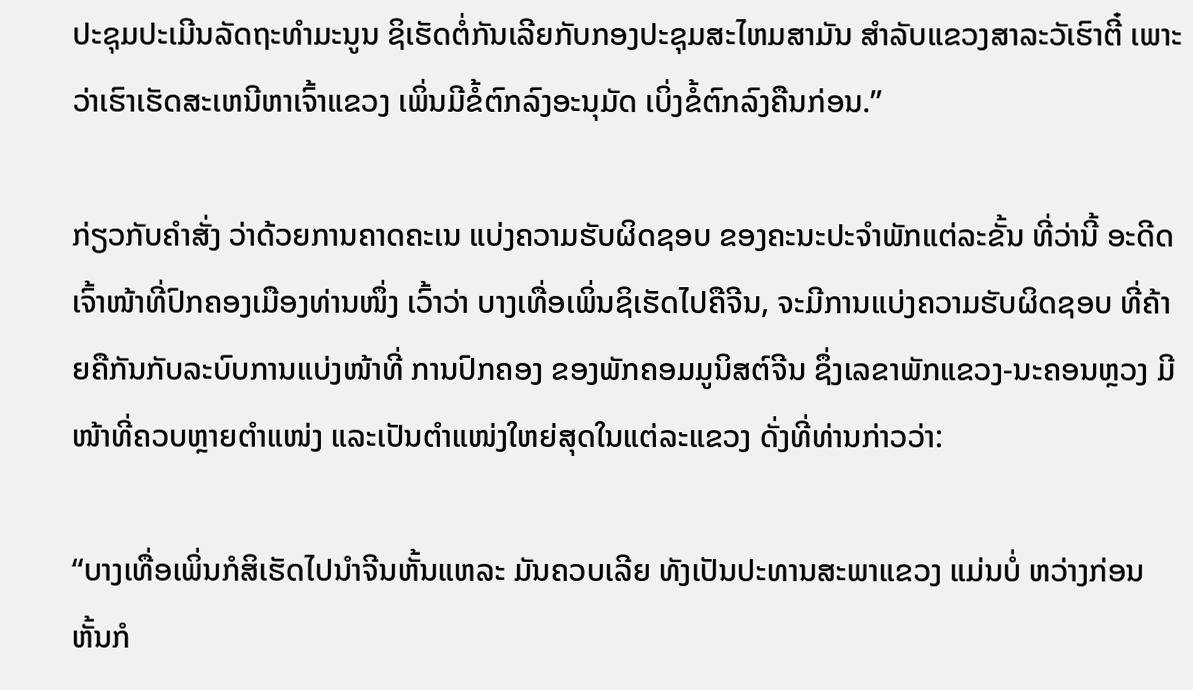ປະຊຸມປະເມີນລັດຖະທໍາມະນູນ ຊິເຮັດຕໍ່ກັນເລີຍກັບກອງປະຊຸມສະໄຫມສາມັນ ສໍາລັບແຂວງສາລະວັເຮົາຕີ໋ ເພາະວ່າເຮົາເຮັດສະເຫນີຫາເຈົ້າແຂວງ ເພິ່ນມີຂໍ້ຕົກລົງອະນຸມັດ ເບິ່ງຂໍ້ຕົກລົງຄືນກ່ອນ.”

ກ່ຽວກັບຄໍາສັ່ງ ວ່າດ້ວຍການຄາດຄະເນ ແບ່ງຄວາມຮັບຜິດຊອບ ຂອງຄະນະປະຈໍາພັກແຕ່ລະຂັ້ນ ທີ່ວ່ານີ້ ອະດີດເຈົ້າໜ້າທີ່ປົກຄອງເມືອງທ່ານໜຶ່ງ ເວົ້າວ່າ ບາງເທື່ອເພິ່ນຊິເຮັດໄປຄືຈີນ, ຈະມີການແບ່ງຄວາມຮັບຜິດຊອບ ທີ່ຄ້າຍຄືກັນກັບລະບົບການແບ່ງໜ້າທີ່ ການປົກຄອງ ຂອງພັກຄອມມູນິສຕ໌ຈີນ ຊຶ່ງເລຂາພັກແຂວງ-ນະຄອນຫຼວງ ມີໜ້າທີ່ຄວບຫຼາຍຕໍາແໜ່ງ ແລະເປັນຕໍາແໜ່ງໃຫຍ່ສຸດໃນແຕ່ລະແຂວງ ດັ່ງທີ່ທ່ານກ່າວວ່າ:

“ບາງເທື່ອເພິ່ນກໍສິເຮັດໄປນໍາຈີນຫັ້ນແຫລະ ມັນຄວບເລີຍ ທັງເປັນປະທານສະພາແຂວງ ແມ່ນບໍ່ ຫວ່າງກ່ອນຫັ້ນກໍ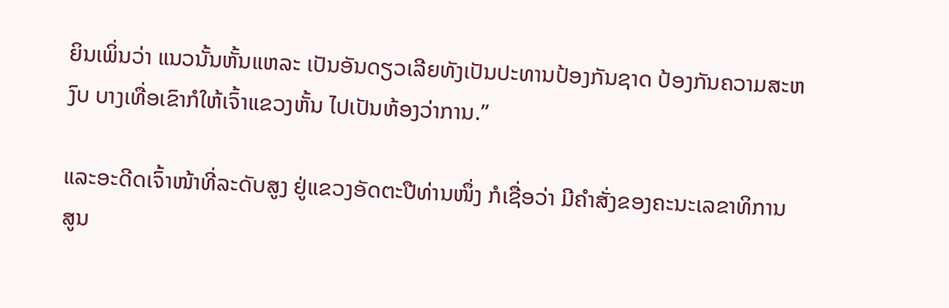ຍິນເພິ່ນວ່າ ແນວນັ້ນຫັ້ນແຫລະ ເປັນອັນດຽວເລີຍທັງເປັນປະທານປ້ອງກັນຊາດ ປ້ອງກັນຄວາມສະຫງົບ ບາງເທື່ອເຂົາກໍໃຫ້ເຈົ້າແຂວງຫັ້ນ ໄປເປັນຫ້ອງວ່າການ.”

ແລະອະດີດເຈົ້າໜ້າທີ່ລະດັບສູງ ຢູ່ແຂວງອັດຕະປືທ່ານໜຶ່ງ ກໍເຊື່ອວ່າ ມີຄໍາສັ່ງຂອງຄະນະເລຂາທິການສູນ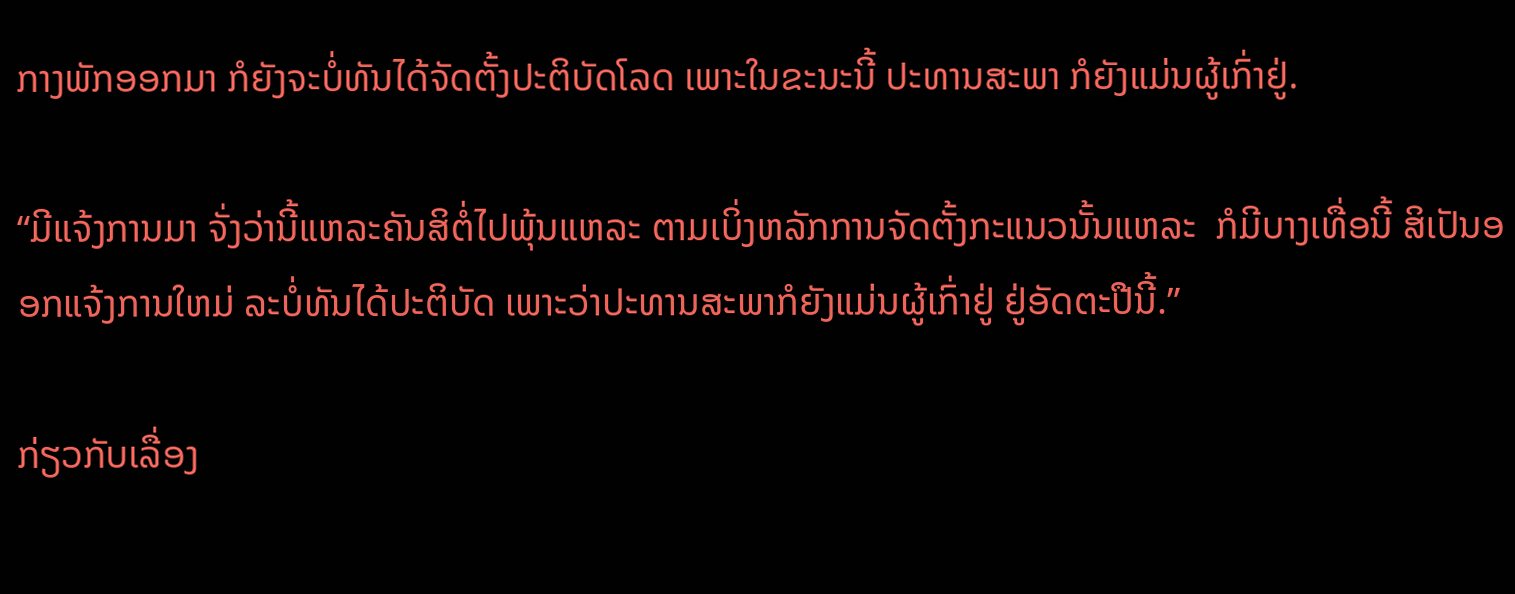ກາງພັກອອກມາ ກໍຍັງຈະບໍ່ທັນໄດ້ຈັດຕັ້ງປະຕິບັດໂລດ ເພາະໃນຂະນະນີ້ ປະທານສະພາ ກໍຍັງແມ່ນຜູ້ເກົ່າຢູ່.

“ມີແຈ້ງການມາ ຈັ່ງວ່ານີ້ແຫລະຄັນສິຕໍ່ໄປພຸ້ນແຫລະ ຕາມເບິ່ງຫລັກການຈັດຕັ້ງກະແນວນັ້ນແຫລະ  ກໍມີບາງເທື່ອນີ້ ສິເປັນອອກແຈ້ງການໃຫມ່ ລະບໍ່ທັນໄດ້ປະຕິບັດ ເພາະວ່າປະທານສະພາກໍຍັງແມ່ນຜູ້ເກົ່າຢູ່ ຢູ່ອັດຕະປືນີ້.”

ກ່ຽວກັບເລື່ອງ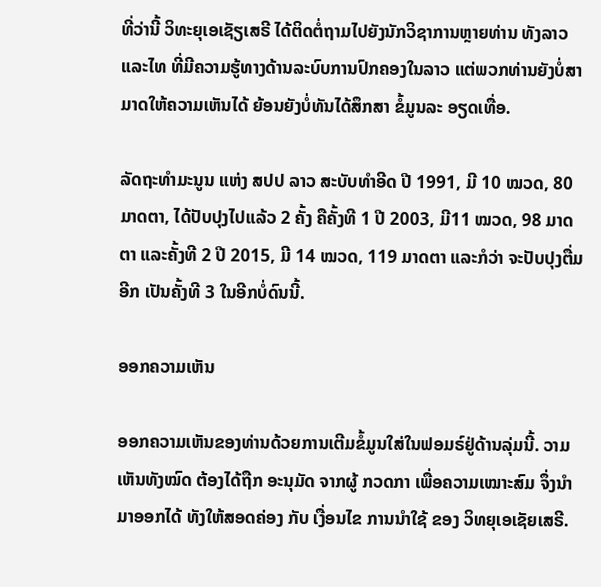ທີ່ວ່ານີ້ ວິທະຍຸເອເຊັຽເສຣີ ໄດ້ຕິດຕໍ່ຖາມໄປຍັງນັກວິຊາການຫຼາຍທ່ານ ທັງລາວ ແລະໄທ ທີ່ມີຄວາມຮູ້ທາງດ້ານລະບົບການປົກຄອງໃນລາວ ແຕ່ພວກທ່ານຍັງບໍ່ສາມາດໃຫ້ຄວາມເຫັນໄດ້ ຍ້ອນຍັງບໍ່ທັນໄດ້ສຶກສາ ຂໍ້ມູນລະ ອຽດເທື່ອ.

ລັດຖະທໍາມະນູນ ແຫ່ງ ສປປ ລາວ ສະບັບທໍາອີດ ປີ 1991, ມີ 10 ໝວດ, 80 ມາດຕາ, ໄດ້ປັບປຸງໄປແລ້ວ 2 ຄັ້ງ ຄືຄັ້ງທີ 1 ປີ 2003, ມີ11 ໝວດ, 98 ມາດຕາ ແລະຄັ້ງທີ 2 ປີ 2015, ມີ 14 ໝວດ, 119 ມາດຕາ ແລະກໍວ່າ ຈະປັບປຸງຕື່ມອີກ ເປັນຄັ້ງທີ 3 ໃນອີກບໍ່ດົນນີ້.

ອອກຄວາມເຫັນ

ອອກຄວາມເຫັນຂອງທ່ານດ້ວຍການເຕີມຂໍ້ມູນໃສ່ໃນຟອມຣ໌ຢູ່ດ້ານລຸ່ມນີ້. ວາມເຫັນທັງໝົດ ຕ້ອງໄດ້ຖືກ ອະນຸມັດ ຈາກຜູ້ ກວດກາ ເພື່ອຄວາມເໝາະສົມ ຈຶ່ງນໍາມາອອກໄດ້ ທັງໃຫ້ສອດຄ່ອງ ກັບ ເງື່ອນໄຂ ການນຳໃຊ້ ຂອງ ວິທຍຸເອເຊັຍເສຣີ.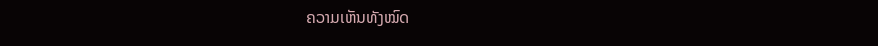ຄວາມເຫັນທັງໝົດ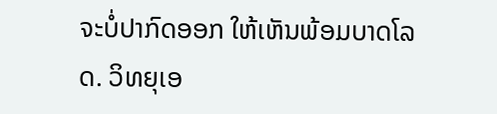ຈະບໍ່ປາກົດອອກ ໃຫ້ເຫັນພ້ອມບາດໂລດ. ວິທຍຸເອ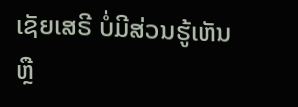ເຊັຍເສຣີ ບໍ່ມີສ່ວນຮູ້ເຫັນ ຫຼື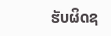ຮັບຜິດຊ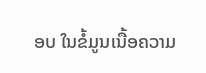ອບ ໃນຂໍ້ມູນເນື້ອຄວາມ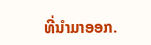ທີ່ນໍາມາອອກ.